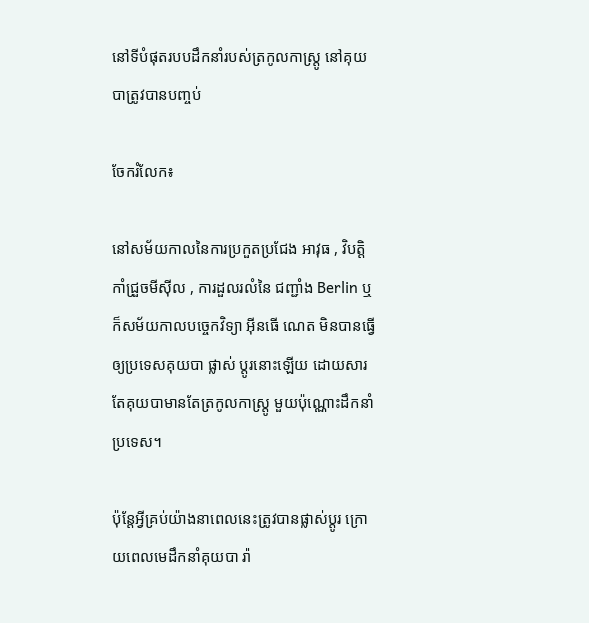នៅទីបំផុតរបបដឹកនាំរបស់ត្រកូលកាស្ត្រូ នៅគុយបាត្រូវបានបញ្ចប់

ចែករំលែក៖

នៅសម័យកាលនៃការប្រកួតប្រជែង អាវុធ , វិបត្តិកាំជ្រួចមីស៊ីល , ការដួលរលំនៃ ជញ្ជាំង Berlin ឬក៏សម័យកាលបច្ចេកវិទ្យា អុីនធើ ណេត មិនបានធ្វើឲ្យប្រទេសគុយបា ផ្លាស់ ប្តូរនោះឡើយ ដោយសារតែគុយបាមានតែត្រកូលកាស្ត្រូ មួយប៉ុណ្ណោះដឹកនាំ ប្រទេស។

ប៉ុន្តែអ្វីគ្រប់យ៉ាងនាពេលនេះត្រូវបានផ្លាស់ប្តូរ ក្រោយពេលមេដឹកនាំគុយបា រ៉ា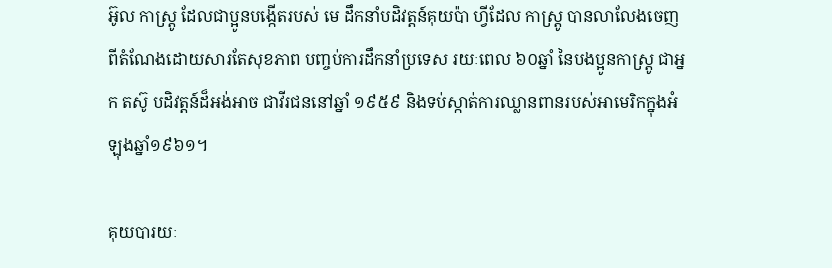អ៊ូល កាស្ត្រូ ដែលជាប្អូនបង្កើតរបស់ មេ ដឹកនាំបដិវត្តន៍គុយប៉ា ហ្វីដែល កាស្ត្រូ បានលាលែងចេញពីតំណែងដោយសារតែសុខភាព បញ្ចប់ការដឹកនាំប្រទេស រយៈពេល ៦០ឆ្នាំ នៃបងប្អូនកាស្ត្រូ ជាអ្នក តស៊ូ បដិវត្តន៍ដ៏អង់អាច ជាវីរជននៅឆ្នាំ ១៩៥៩ និងទប់ស្កាត់ការឈ្លានពានរបស់អាមេរិកក្នុងអំឡុងឆ្នាំ១៩៦១។

គុយបារយៈ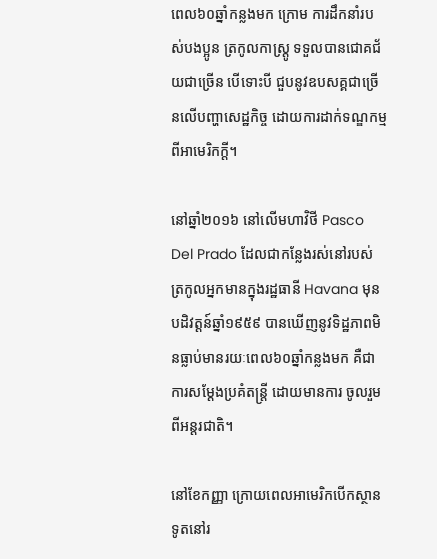ពេល៦០ឆ្នាំកន្លងមក ក្រោម ការដឹកនាំរបស់បងប្អូន ត្រកូលកាស្ត្រូ ទទួលបានជោគជ័យជាច្រើន បើទោះបី ជួបនូវឧបសគ្គជាច្រើនលើបញ្ហាសេដ្ឋកិច្ច ដោយការដាក់ទណ្ឌកម្មពីអាមេរិកក្តី។

នៅឆ្នាំ២០១៦ នៅលើមហាវិថី Pasco Del Prado ដែលជាកន្លែងរស់នៅរបស់ ត្រកូលអ្នកមានក្នុងរដ្ឋធានី Havana មុន បដិវត្តន៍ឆ្នាំ១៩៥៩ បានឃើញនូវទិដ្ឋភាពមិនធ្លាប់មានរយៈពេល៦០ឆ្នាំកន្លងមក គឺជាការសម្តែងប្រគំតន្ត្រី ដោយមានការ ចូលរួមពីអន្តរជាតិ។

នៅខែកញ្ញា ក្រោយពេលអាមេរិកបើកស្ថានទូតនៅរ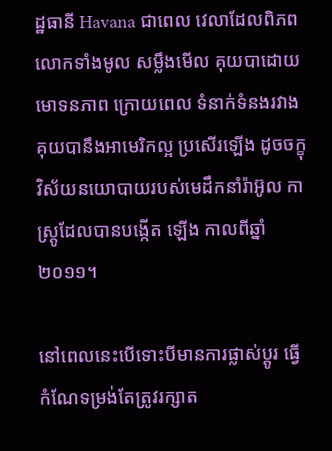ដ្ឋធានី Havana ជាពេល វេលាដែលពិភពលោកទាំងមូល សម្លឹងមើល គុយបាដោយមោទនភាព ក្រោយពេល ទំនាក់ទំនងរវាងគុយបានឹងអាមេរិកល្អ ប្រសើរឡើង ដូចចក្ខុវិស័យនយោបាយរបស់មេដឹកនាំរ៉ាអ៊ូល កាស្ត្រូដែលបានបង្កើត ឡើង កាលពីឆ្នាំ២០១១។

នៅពេលនេះបើទោះបីមានការផ្លាស់ប្តូរ ធ្វើកំណែទម្រង់តែត្រូវរក្សាត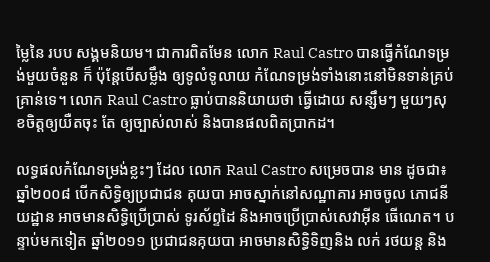ម្លៃនៃ របប សង្គមនិយម។ ជាការពិតមែន លោក Raul Castro បានធ្វើកំណែទម្រង់មួយចំនួន ក៏ ប៉ុន្តែបើសម្លឹង ឲ្យទូលំទូលាយ កំណែទម្រង់ទាំងនោះនៅមិនទាន់គ្រប់គ្រាន់ទេ។ លោក Raul Castro ធ្លាប់បាននិយាយថា ធ្វើដោយ សន្សឹមៗ មួយៗសុខចិត្តឲ្យយឺតចុះ តែ ឲ្យច្បាស់លាស់ និងបានផលពិតប្រាកដ។

លទ្ធផលកំណែទម្រង់ខ្លះៗ ដែល លោក Raul Castro សម្រេចបាន មាន ដូចជា៖ ឆ្នាំ២០០៨ បើកសិទ្ធិឲ្យប្រជាជន គុយបា អាចស្នាក់នៅសណ្ឋាគារ អាចចូល ភោជនីយដ្ឋាន អាចមានសិទ្ធិប្រើប្រាស់ ទូរស័ព្ទដៃ និងអាចប្រើប្រាស់សេវាអុីន ធើណេត។ បន្ទាប់មកទៀត ឆ្នាំ២០១១ ប្រជាជនគុយបា អាចមានសិទ្ធិទិញនិង លក់ រថយន្ត និង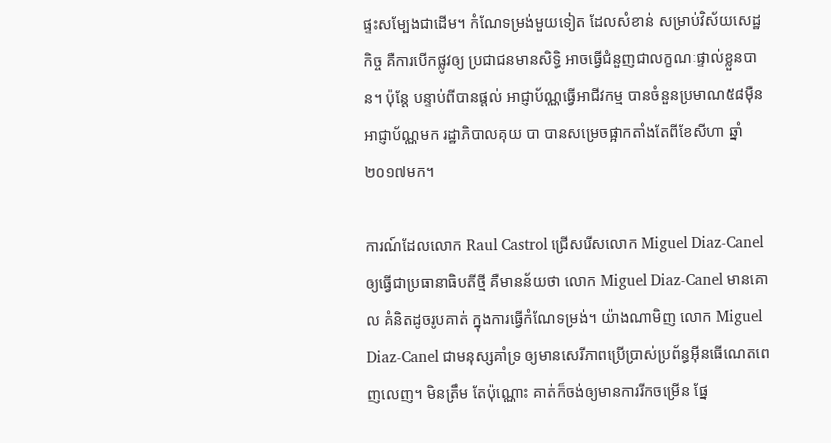ផ្ទះសម្បែងជាដើម។ កំណែទម្រង់មួយទៀត ដែលសំខាន់ សម្រាប់វិស័យសេដ្ឋកិច្ច គឺការបើកផ្លូវឲ្យ ប្រជាជនមានសិទ្ធិ អាចធ្វើជំនួញជាលក្ខណៈផ្ទាល់ខ្លួនបាន។ ប៉ុន្តែ បន្ទាប់ពីបានផ្តល់ អាជ្ញាប័ណ្ណធ្វើអាជីវកម្ម បានចំនួនប្រមាណ៥៨ម៉ឺនអាជ្ញាប័ណ្ណមក រដ្ឋាភិបាលគុយ បា បានសម្រេចផ្អាកតាំងតែពីខែសីហា ឆ្នាំ២០១៧មក។

ការណ៍ដែលលោក Raul Castrol ជ្រើសរើសលោក Miguel Diaz-Canel ឲ្យធ្វើជាប្រធានាធិបតីថ្មី គឺមានន័យថា លោក Miguel Diaz-Canel មានគោល គំនិតដូចរូបគាត់ ក្នុងការធ្វើកំណែទម្រង់។ យ៉ាងណាមិញ លោក Miguel Diaz-Canel ជាមនុស្សគាំទ្រ ឲ្យមានសេរីភាពប្រើប្រាស់ប្រព័ន្ធអុីនធើណេតពេញលេញ។ មិនត្រឹម តែប៉ុណ្ណោះ គាត់ក៏ចង់ឲ្យមានការរីកចម្រើន ផ្នែ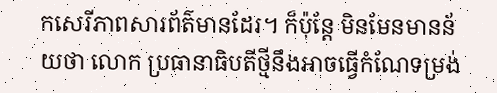កសេរីភាពសារព័ត៌មានដែរ។ ក៏ប៉ុន្តែ មិនមែនមានន័យថា លោក ប្រធានាធិបតីថ្មីនឹងអាចធ្វើកំណែទម្រង់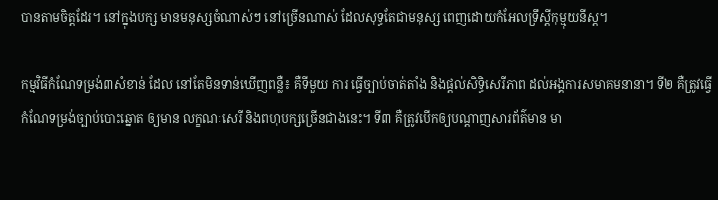បានតាមចិត្តដែរ។ នៅក្នុងបក្ស មានមនុស្សចំណាស់ៗ នៅច្រើនណាស់ ដែលសុទ្ធតែជាមនុស្ស ពេញដោយកំអែលទ្រឹស្តីកុម្មុយនីស្ត។

កម្មវិធីកំណែទម្រង់៣សំខាន់ ដែល នៅតែមិនទាន់ឃើញពន្លឺ៖ គឺទីមួយ ការ ធ្វើច្បាប់ចាត់តាំង និងផ្តល់សិទ្ធិសេរីភាព ដល់អង្គការសមាគមនានា។ ទី២ គឺត្រូវធ្វើកំណែទម្រង់ច្បាប់បោះឆ្នោត ឲ្យមាន លក្ខណៈសេរី និងពហុបក្សច្រើនជាងនេះ។ ទី៣ គឺត្រូវបើកឲ្យបណ្តាញសារព័ត៌មាន មា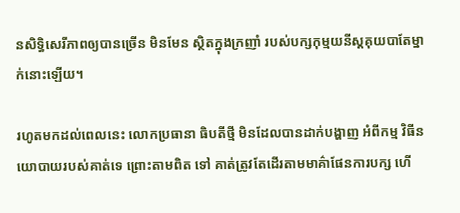នសិទ្ធិសេរីភាពឲ្យបានច្រើន មិនមែន ស្ថិតក្នុងក្រញាំ របស់បក្សកុម្មយនីស្តគុយបាតែម្នាក់នោះឡើយ។

រហូតមកដល់ពេលនេះ លោកប្រធានា ធិបតីថ្មី មិនដែលបានដាក់បង្ហាញ អំពីកម្ម វិធីនយោបាយរបស់គាត់ទេ ព្រោះតាមពិត ទៅ គាត់ត្រូវតែដើរតាមមាគ៌ាផែនការបក្ស ហើ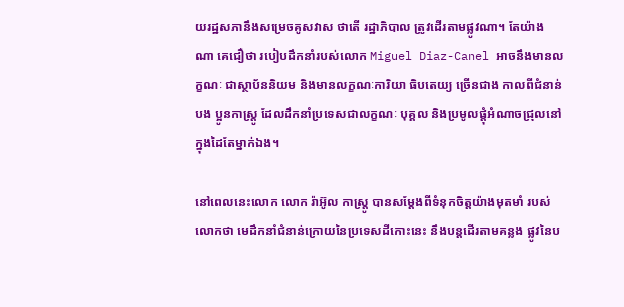យរដ្ឋសភានឹងសម្រេចគូសវាស ថាតើ រដ្ឋាភិបាល ត្រូវដើរតាមផ្លូវណា។ តែយ៉ាង ណា គេជឿថា របៀបដឹកនាំរបស់លោក Miguel Diaz-Canel អាចនឹងមានលក្ខណៈ ជាស្ថាប័ននិយម និងមានលក្ខណៈការិយា ធិបតេយ្យ ច្រើនជាង កាលពីជំនាន់បង ប្អូនកាស្ត្រូ ដែលដឹកនាំប្រទេសជាលក្ខណៈ បុគ្គល និងប្រមូលផ្តុំអំណាចជ្រុលនៅក្នុងដៃតែម្នាក់ឯង។

នៅពេលនេះលោក លោក រ៉ាអ៊ូល កាស្ត្រូ បានសម្តែងពីទំនុកចិត្តយ៉ាងមុតមាំ របស់លោកថា មេដឹកនាំជំនាន់ក្រោយនៃប្រទេសដីកោះនេះ នឹងបន្តដើរតាមគន្លង ផ្លូវនៃប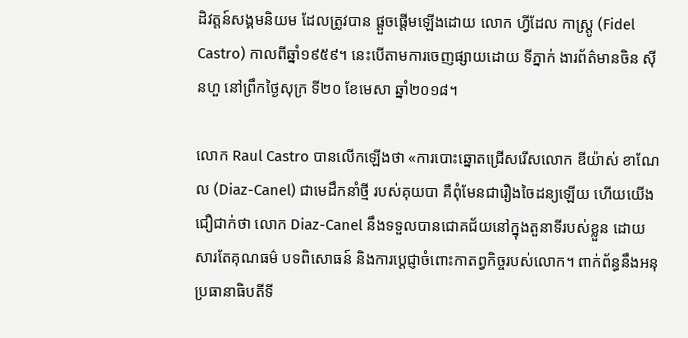ដិវត្តន៍សង្គមនិយម ដែលត្រូវបាន ផ្តួចផ្តើមឡើងដោយ លោក ហ្វីដែល កាស្ត្រូ (Fidel Castro) កាលពីឆ្នាំ១៩៥៩។ នេះបើតាមការចេញផ្សាយដោយ ទីភ្នាក់ ងារព័ត៌មានចិន ស៊ីនហួ នៅព្រឹកថ្ងៃសុក្រ ទី២០ ខែមេសា ឆ្នាំ២០១៨។

លោក Raul Castro បានលើកឡើងថា «ការបោះឆ្នោតជ្រើសរើសលោក ឌីយ៉ាស់ ខាណែល (Diaz-Canel) ជាមេដឹកនាំថ្មី របស់គុយបា គឺពុំមែនជារឿងចៃដន្យឡើយ ហើយយើងជឿជាក់ថា លោក Diaz-Canel នឹងទទួលបានជោគជ័យនៅក្នុងតួនាទីរបស់ខ្លួន ដោយសារតែគុណធម៌ បទពិសោធន៍ និងការប្តេជ្ញាចំពោះកាតព្វកិច្ចរបស់លោក។ ពាក់ព័ន្ធនឹងអនុប្រធានាធិបតីទី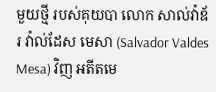មួយថ្មី របស់គុយបា លោក សាល់វ៉ាឌ័រ វ៉ាល់ដែស មេសា (Salvador Valdes Mesa) វិញ អតីតមេ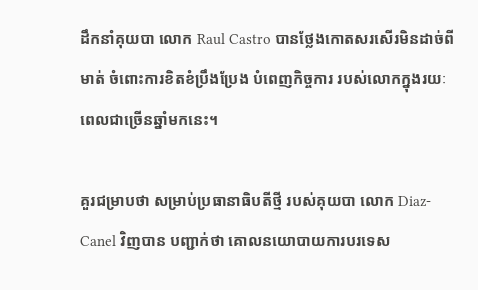ដឹកនាំគុយបា លោក Raul Castro បានថ្លែងកោតសរសើរមិនដាច់ពីមាត់ ចំពោះការខិតខំប្រឹងប្រែង បំពេញកិច្ចការ របស់លោកក្នុងរយៈពេលជាច្រើនឆ្នាំមកនេះ។

គួរជម្រាបថា សម្រាប់ប្រធានាធិបតីថ្មី របស់គុយបា លោក Diaz-Canel វិញបាន បញ្ជាក់ថា គោលនយោបាយការបរទេស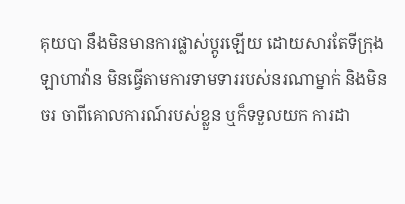គុយបា នឹងមិនមានការផ្លាស់ប្តូរឡើយ ដោយសារតែទីក្រុងឡាហាវ៉ាន មិនធ្វើតាមការទាមទាររបស់នរណាម្នាក់ និងមិនចរ ចាពីគោលការណ៍របស់ខ្លួន ឬក៏ទទួលយក ការដា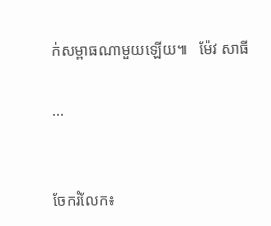ក់សម្ពាធណាមួយឡើយ៕   ម៉ែវ សាធី

...


ចែករំលែក៖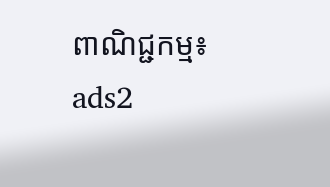ពាណិជ្ជកម្ម៖
ads2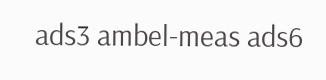ads3 ambel-meas ads6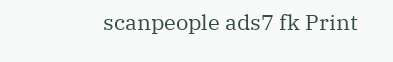scanpeople ads7 fk Print